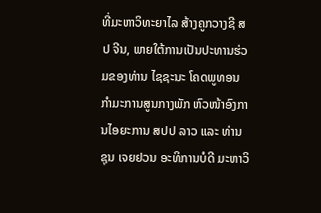ທີ່ມະຫາວິທະຍາໄລ ສ້າງຄູກວາງຊີ ສປ ຈີນ, ພາຍໃຕ້ການເປັນປະທານຮ່ວມຂອງທ່ານ ໄຊຊະນະ ໂຄດພູທອນ ກຳມະການສູນກາງພັກ ຫົວໜ້າອົງການໄອຍະການ ສປປ ລາວ ແລະ ທ່ານ ຊຸນ ເຈຍຢວນ ອະທິການບໍດີ ມະຫາວິ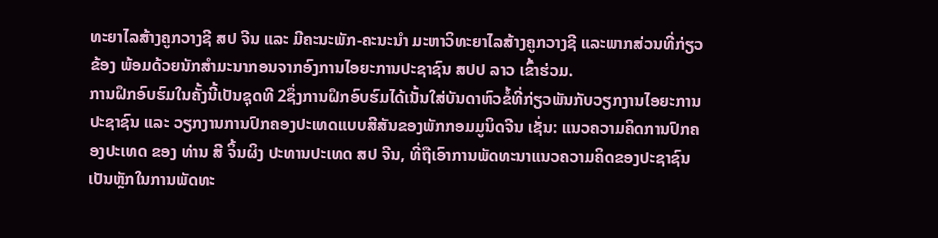ທະຍາໄລສ້າງຄູກວາງຊີ ສປ ຈີນ ແລະ ມີຄະນະພັກ-ຄະນະນຳ ມະຫາວິທະຍາໄລສ້າງຄູກວາງຊີ ແລະພາກສ່ວນທີ່ກ່ຽວຂ້ອງ ພ້ອມດ້ວຍນັກສຳມະນາກອນຈາກອົງການໄອຍະການປະຊາຊົນ ສປປ ລາວ ເຂົ້າຮ່ວມ.
ການຝຶກອົບຮົມໃນຄັ້ງນີ້ເປັນຊຸດທີ 2ຊຶ່ງການຝຶກອົບຮົມໄດ້ເນັ້ນໃສ່ບັນດາຫົວຂໍ້ທີ່ກ່ຽວພັນກັບວຽກງານໄອຍະການປະຊາຊົນ ແລະ ວຽກງານການປົກຄອງປະເທດແບບສີສັນຂອງພັກກອມມູນິດຈີນ ເຊັ່ນ: ແນວຄວາມຄິດການປົກຄອງປະເທດ ຂອງ ທ່ານ ສີ ຈິ້ນຜິງ ປະທານປະເທດ ສປ ຈີນ, ທີ່ຖືເອົາການພັດທະນາແນວຄວາມຄິດຂອງປະຊາຊົນເປັນຫຼັກໃນການພັດທະ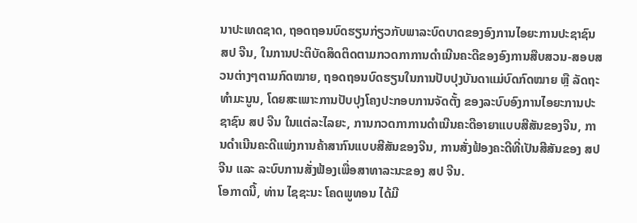ນາປະເທດຊາດ, ຖອດຖອນບົດຮຽນກ່ຽວກັບພາລະບົດບາດຂອງອົງການໄອຍະການປະຊາຊົນ ສປ ຈີນ, ໃນການປະຕິບັດສິດຕິດຕາມກວດກາການດຳເນີນຄະດີຂອງອົງການສືບສວນ-ສອບສວນຕ່າງໆຕາມກົດໝາຍ, ຖອດຖອນບົດຮຽນໃນການປັບປຸງບັນດາແມ່ບົດກົດໝາຍ ຫຼື ລັດຖະທຳມະນູນ, ໂດຍສະເພາະການປັບປຸງໂຄງປະກອບການຈັດຕັ້ງ ຂອງລະບົບອົງການໄອຍະການປະຊາຊົນ ສປ ຈີນ ໃນແຕ່ລະໄລຍະ, ການກວດກາການດຳເນີນຄະດີອາຍາແບບສີສັນຂອງຈີນ, ການດຳເນີນຄະດີແພ່ງການຄ້າສາກົນແບບສີສັນຂອງຈີນ, ການສັ່ງຟ້ອງຄະດີທີ່ເປັນສີສັນຂອງ ສປ ຈີນ ແລະ ລະບົບການສັ່ງຟ້ອງເພື່ອສາທາລະນະຂອງ ສປ ຈີນ.
ໂອກາດນີ້, ທ່ານ ໄຊຊະນະ ໂຄດພູທອນ ໄດ້ມີ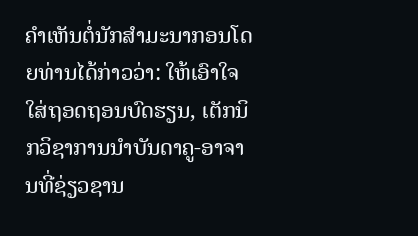ຄໍາເຫັນຕໍ່ນັກສໍາມະນາກອນໂດຍທ່ານໄດ້ກ່າວວ່າ: ໃຫ້ເອົາໃຈໃສ່ຖອດຖອນບົດຮຽນ, ເຕັກນິກວິຊາການນຳບັນດາຄູ-ອາຈານທີ່ຊ່ຽວຊານ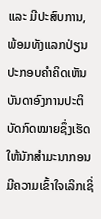ແລະ ມີປະສົບການ, ພ້ອມທັງແລກປ່ຽນປະກອບຄຳຄິດເຫັນ ບັນດາອົງການປະຕິບັດກົດໝາຍຊຶ່ງເຮັດໃຫ້ນັກສຳມະນາກອນມີຄວາມເຂົ້າໃຈເລິກເຊິ່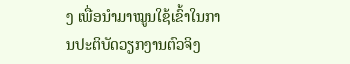ງ ເພື່ອນຳມາໝູນໃຊ້ເຂົ້າໃນການປະຕິບັດວຽກງານຕົວຈິງ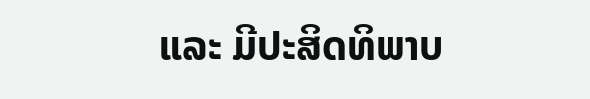ແລະ ມີປະສິດທິພາບ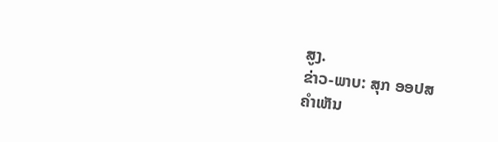ສູງ.
ຂ່າວ-ພາບ: ສຸກ ອອປສ
ຄໍາເຫັນ